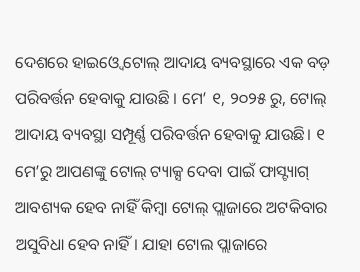ଦେଶରେ ହାଇଓ୍ବେ ଟୋଲ୍ ଆଦାୟ ବ୍ୟବସ୍ଥାରେ ଏକ ବଡ଼ ପରିବର୍ତ୍ତନ ହେବାକୁ ଯାଉଛି । ମେ’ ୧, ୨୦୨୫ ରୁ, ଟୋଲ୍ ଆଦାୟ ବ୍ୟବସ୍ଥା ସମ୍ପୂର୍ଣ୍ଣ ପରିବର୍ତ୍ତନ ହେବାକୁ ଯାଉଛି। ୧ ମେ’ରୁ ଆପଣଙ୍କୁ ଟୋଲ୍ ଟ୍ୟାକ୍ସ ଦେବା ପାଇଁ ଫାସ୍ଟ୍ୟାଗ୍ ଆବଶ୍ୟକ ହେବ ନାହିଁ କିମ୍ବା ଟୋଲ୍ ପ୍ଲାଜାରେ ଅଟକିବାର ଅସୁବିଧା ହେବ ନାହିଁ। ଯାହା ଟୋଲ ପ୍ଲାଜାରେ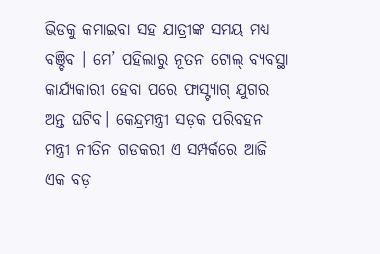ଭିଡକୁ କମାଇବା ସହ ଯାତ୍ରୀଙ୍କ ସମୟ ମଧ୍ୟ ବଞ୍ଚିବ । ମେ’ ପହିଲାରୁ ନୂତନ ଟୋଲ୍ ବ୍ୟବସ୍ଥା କାର୍ଯ୍ୟକାରୀ ହେବା ପରେ ଫାସ୍ଟ୍ୟାଗ୍ ଯୁଗର ଅନ୍ତ ଘଟିବ। କେନ୍ଦ୍ରମନ୍ତ୍ରୀ ସଡ଼କ ପରିବହନ ମନ୍ତ୍ରୀ ନୀତିନ ଗଡକରୀ ଏ ସମ୍ପର୍କରେ ଆଜି ଏକ ବଡ଼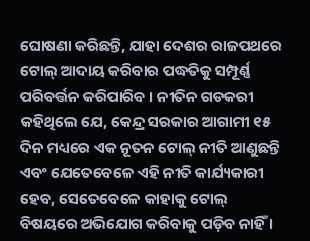ଘୋଷଣା କରିଛନ୍ତି, ଯାହା ଦେଶର ରାଜପଥରେ ଟୋଲ୍ ଆଦାୟ କରିବାର ପଦ୍ଧତିକୁ ସମ୍ପୂର୍ଣ୍ଣ ପରିବର୍ତ୍ତନ କରିପାରିବ । ନୀତିନ ଗଡକରୀ କହିଥିଲେ ଯେ, କେନ୍ଦ୍ର ସରକାର ଆଗାମୀ ୧୫ ଦିନ ମଧ୍ୟରେ ଏକ ନୂତନ ଟୋଲ୍ ନୀତି ଆଣୁଛନ୍ତି ଏବଂ ଯେତେବେଳେ ଏହି ନୀତି କାର୍ଯ୍ୟକାରୀ ହେବ, ସେତେବେଳେ କାହାକୁ ଟୋଲ୍ ବିଷୟରେ ଅଭିଯୋଗ କରିବାକୁ ପଡ଼ିବ ନାହିଁ ।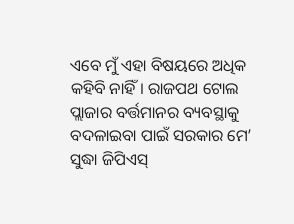ଏବେ ମୁଁ ଏହା ବିଷୟରେ ଅଧିକ କହିବି ନାହିଁ। ରାଜପଥ ଟୋଲ ପ୍ଲାଜାର ବର୍ତ୍ତମାନର ବ୍ୟବସ୍ଥାକୁ ବଦଳାଇବା ପାଇଁ ସରକାର ମେ’ ସୁଦ୍ଧା ଜିପିଏସ୍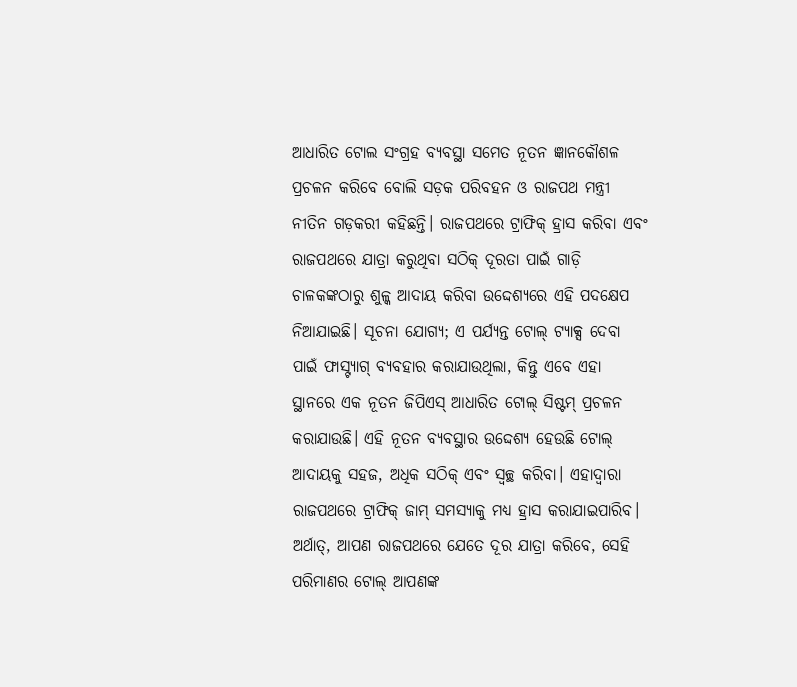ଆଧାରିତ ଟୋଲ ସଂଗ୍ରହ ବ୍ୟବସ୍ଥା ସମେତ ନୂତନ ଜ୍ଞାନକୌଶଳ ପ୍ରଚଳନ କରିବେ ବୋଲି ସଡ଼କ ପରିବହନ ଓ ରାଜପଥ ମନ୍ତ୍ରୀ ନୀତିନ ଗଡ଼କରୀ କହିଛନ୍ତି। ରାଜପଥରେ ଟ୍ରାଫିକ୍ ହ୍ରାସ କରିବା ଏବଂ ରାଜପଥରେ ଯାତ୍ରା କରୁଥିବା ସଠିକ୍ ଦୂରତା ପାଇଁ ଗାଡ଼ି ଚାଳକଙ୍କଠାରୁ ଶୁଳ୍କ ଆଦାୟ କରିବା ଉଦ୍ଦେଶ୍ୟରେ ଏହି ପଦକ୍ଷେପ ନିଆଯାଇଛି। ସୂଚନା ଯୋଗ୍ୟ; ଏ ପର୍ଯ୍ୟନ୍ତ ଟୋଲ୍ ଟ୍ୟାକ୍ସ ଦେବା ପାଇଁ ଫାସ୍ଟ୍ୟାଗ୍ ବ୍ୟବହାର କରାଯାଉଥିଲା, କିନ୍ତୁ ଏବେ ଏହା ସ୍ଥାନରେ ଏକ ନୂତନ ଜିପିଏସ୍ ଆଧାରିତ ଟୋଲ୍ ସିଷ୍ଟମ୍ ପ୍ରଚଳନ କରାଯାଉଛି। ଏହି ନୂତନ ବ୍ୟବସ୍ଥାର ଉଦ୍ଦେଶ୍ୟ ହେଉଛି ଟୋଲ୍ ଆଦାୟକୁ ସହଜ, ଅଧିକ ସଠିକ୍ ଏବଂ ସ୍ୱଚ୍ଛ କରିବା। ଏହାଦ୍ବାରା ରାଜପଥରେ ଟ୍ରାଫିକ୍ ଜାମ୍ ସମସ୍ୟାକୁ ମଧ୍ୟ ହ୍ରାସ କରାଯାଇପାରିବ। ଅର୍ଥାତ୍, ଆପଣ ରାଜପଥରେ ଯେତେ ଦୂର ଯାତ୍ରା କରିବେ, ସେହି ପରିମାଣର ଟୋଲ୍ ଆପଣଙ୍କ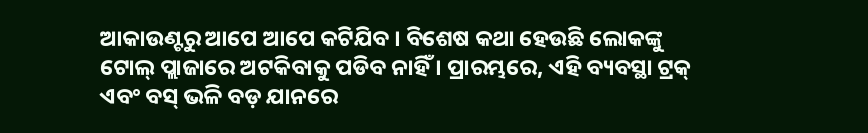ଆକାଉଣ୍ଟରୁ ଆପେ ଆପେ କଟିଯିବ । ବିଶେଷ କଥା ହେଉଛି ଲୋକଙ୍କୁ ଟୋଲ୍ ପ୍ଲାଜାରେ ଅଟକିବାକୁ ପଡିବ ନାହିଁ । ପ୍ରାରମ୍ଭରେ, ଏହି ବ୍ୟବସ୍ଥା ଟ୍ରକ୍ ଏବଂ ବସ୍ ଭଳି ବଡ଼ ଯାନରେ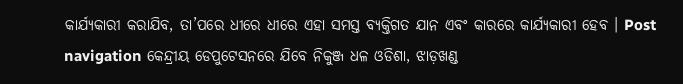କାର୍ଯ୍ୟକାରୀ କରାଯିବ, ତା’ପରେ ଧୀରେ ଧୀରେ ଏହା ସମସ୍ତ ବ୍ୟକ୍ତିଗତ ଯାନ ଏବଂ କାରରେ କାର୍ଯ୍ୟକାରୀ ହେବ । Post navigation କେନ୍ଦ୍ରୀୟ ଡେପୁଟେସନରେ ଯିବେ ନିକୁଞ୍ଜ ଧଳ ଓଡିଶା, ଝାଡ଼ଖଣ୍ଡ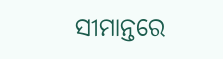ସୀମାନ୍ତରେ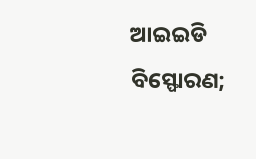ଆଇଇଡି ବିସ୍ଫୋରଣ;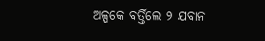ଅଳ୍ପକେ ବର୍ତ୍ତିଲେ ୨ ଯବାନ